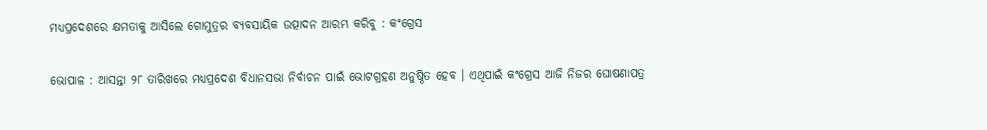ମଧ୍ୟପ୍ରଦେଶରେ କ୍ଷମତାକୁ ଆସିଲେ ଗୋମୁତ୍ରର ବ୍ୟବସାୟିକ ଉତ୍ପାଦନ ଆରମ୍ଭ କରିବୁ : କଂଗ୍ରେସ

ଭୋପାଳ : ଆସନ୍ତା ୨୮ ତାରିଖରେ ମଧ୍ୟପ୍ରଦେଶ ବିଧାନସଭା ନିର୍ବାଚନ ପାଇଁ ଭୋଟଗ୍ରହଣ ଅନୁଷ୍ଠିତ ହେବ । ଏଥିପାଇଁ କଂଗ୍ରେସ ଆଜି ନିଜର ଘୋଷଣାପତ୍ର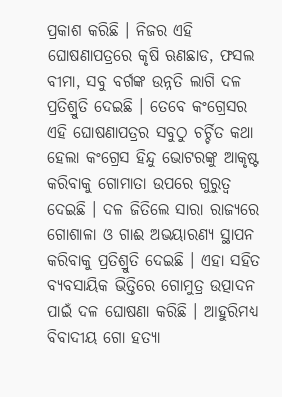ପ୍ରକାଶ କରିଛି । ନିଜର ଏହି ଘୋଷଣାପତ୍ରରେ କୃଷି ଋଣଛାଡ, ଫସଲ ବୀମା, ସବୁ ବର୍ଗଙ୍କ ଉନ୍ନତି ଲାଗି ଦଳ ପ୍ରତିଶ୍ରୁତି ଦେଇଛି । ତେବେ କଂଗ୍ରେସର ଏହି ଘୋଷଣାପତ୍ରର ସବୁଠୁ ଚର୍ଚ୍ଚିତ କଥା ହେଲା କଂଗ୍ରେସ ହିନ୍ଦୁ ଭୋଟରଙ୍କୁ ଆକୃଷ୍ଟ କରିବାକୁ ଗୋମାତା ଉପରେ ଗୁରୁତ୍ୱ ଦେଇଛି । ଦଳ ଜିତିଲେ ସାରା ରାଜ୍ୟରେ ଗୋଶାଳା ଓ ଗାଈ ଅଭୟାରଣ୍ୟ ସ୍ଥାପନ କରିବାକୁ ପ୍ରତିଶ୍ରୁତି ଦେଇଛି । ଏହା ସହିତ ବ୍ୟବସାୟିକ ଭିତ୍ତିରେ ଗୋମୁତ୍ର ଉତ୍ପାଦନ ପାଇଁ ଦଳ ଘୋଷଣା କରିଛି । ଆହୁରିମଧ୍ୟ ବିବାଦୀୟ ଗୋ ହତ୍ୟା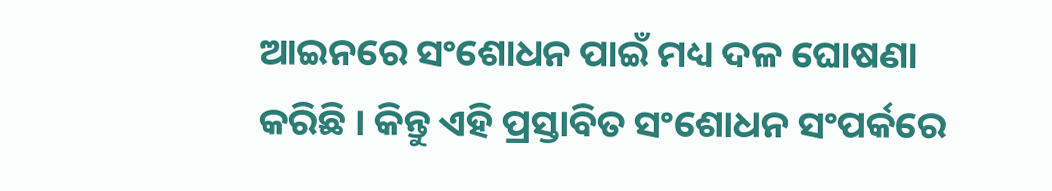ଆଇନରେ ସଂଶୋଧନ ପାଇଁ ମଧ୍ୟ ଦଳ ଘୋଷଣା କରିଛି । କିନ୍ତୁ ଏହି ପ୍ରସ୍ତାବିତ ସଂଶୋଧନ ସଂପର୍କରେ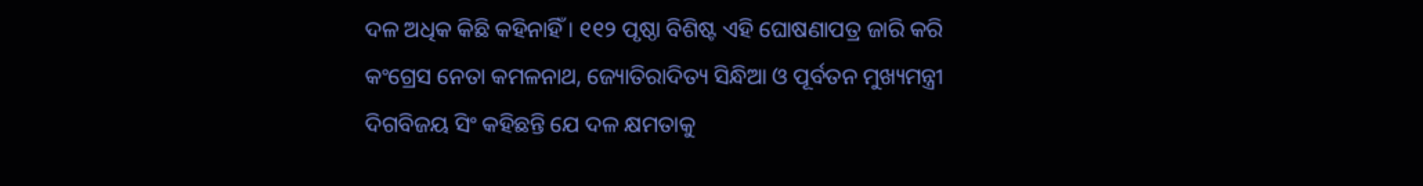ଦଳ ଅଧିକ କିଛି କହିନାହିଁ । ୧୧୨ ପୃଷ୍ଠା ବିଶିଷ୍ଟ ଏହି ଘୋଷଣାପତ୍ର ଜାରି କରି କଂଗ୍ରେସ ନେତା କମଳନାଥ, ଜ୍ୟୋତିରାଦିତ୍ୟ ସିନ୍ଧିଆ ଓ ପୂର୍ବତନ ମୁଖ୍ୟମନ୍ତ୍ରୀ ଦିଗବିଜୟ ସିଂ କହିଛନ୍ତି ଯେ ଦଳ କ୍ଷମତାକୁ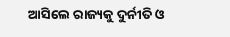ଆସିଲେ ରାଜ୍ୟକୁ ଦୁର୍ନୀତି ଓ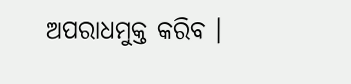ଅପରାଧମୁକ୍ତ କରିବ ।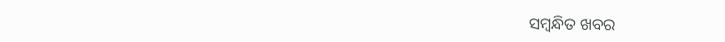ସମ୍ବନ୍ଧିତ ଖବର